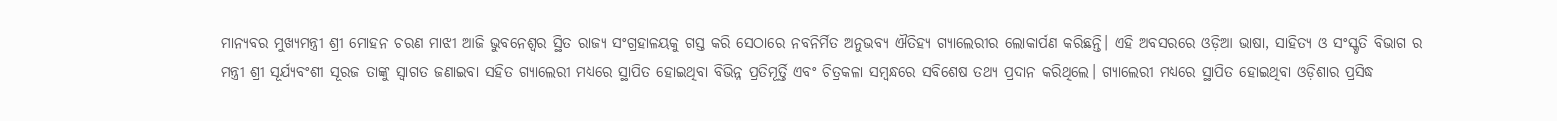ମାନ୍ୟବର ମୁଖ୍ୟମନ୍ତ୍ରୀ ଶ୍ରୀ ମୋହନ ଚରଣ ମାଝୀ ଆଜି ଭୁବନେଶ୍ୱର ସ୍ଥିତ ରାଜ୍ୟ ସଂଗ୍ରହାଳୟକୁ ଗସ୍ତ କରି ସେଠାରେ ନବନିର୍ମିତ ଅନୁଭବ୍ୟ ଐତିହ୍ୟ ଗ୍ୟାଲେରୀର ଲୋକାର୍ପଣ କରିଛନ୍ତି। ଏହି ଅବସରରେ ଓଡ଼ିଆ ଭାଷା, ସାହିତ୍ୟ ଓ ସଂସ୍କୃତି ବିଭାଗ ର ମନ୍ତ୍ରୀ ଶ୍ରୀ ସୂର୍ଯ୍ୟବଂଶୀ ସୂରଜ ତାଙ୍କୁ ସ୍ୱାଗତ ଜଣାଇବା ସହିତ ଗ୍ୟାଲେରୀ ମଧ୍ୟରେ ସ୍ଥାପିତ ହୋଇଥିବା ବିଭିନ୍ନ ପ୍ରତିମୂର୍ତ୍ତି ଏବଂ ଚିତ୍ରକଳା ସମ୍ବନ୍ଧରେ ସବିଶେଷ ତଥ୍ୟ ପ୍ରଦାନ କରିଥିଲେ। ଗ୍ୟାଲେରୀ ମଧ୍ୟରେ ସ୍ଥାପିତ ହୋଇଥିବା ଓଡ଼ିଶାର ପ୍ରସିଦ୍ଧ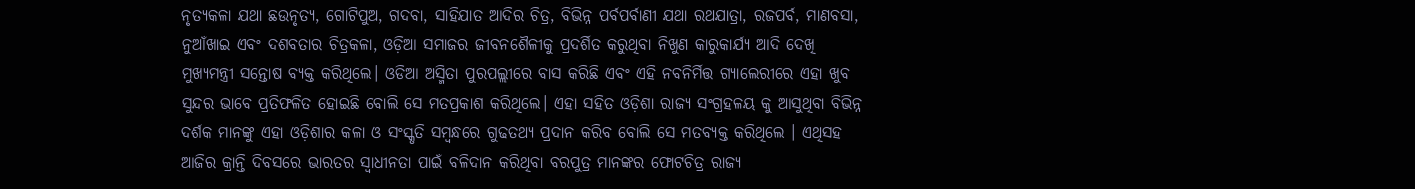ନୃତ୍ୟକଳା ଯଥା ଛଉନୃତ୍ୟ, ଗୋଟିପୁଅ, ଗଦବା, ସାହିଯାତ ଆଦିର ଚିତ୍ର, ବିଭିନ୍ନ ପର୍ବପର୍ବାଣୀ ଯଥା ରଥଯାତ୍ରା, ରଜପର୍ବ, ମାଣବସା, ନୁଆଁଖାଇ ଏବଂ ଦଶବତାର ଚିତ୍ରକଳା, ଓଡ଼ିଆ ସମାଜର ଜୀବନଶୈଳୀକୁ ପ୍ରଦର୍ଶିତ କରୁଥିବା ନିଖୁଣ କାରୁକାର୍ଯ୍ୟ ଆଦି ଦେଖି ମୁଖ୍ୟମନ୍ତ୍ରୀ ସନ୍ତୋଷ ବ୍ୟକ୍ତ କରିଥିଲେ। ଓଡିଆ ଅସ୍ମିତା ପୁରପଲ୍ଲୀରେ ବାସ କରିଛି ଏବଂ ଏହି ନବନିର୍ମିତ୍ତ ଗ୍ୟାଲେରୀରେ ଏହା ଖୁବ ସୁନ୍ଦର ଭାବେ ପ୍ରତିଫଳିତ ହୋଇଛି ବୋଲି ସେ ମତପ୍ରକାଶ କରିଥିଲେ। ଏହା ସହିତ ଓଡ଼ିଶା ରାଜ୍ୟ ସଂଗ୍ରହଳୟ କୁ ଆସୁଥିବା ବିଭିନ୍ନ ଦର୍ଶକ ମାନଙ୍କୁ ଏହା ଓଡ଼ିଶାର କଳା ଓ ସଂସ୍କୃତି ସମ୍ବନ୍ଧରେ ଗୁଢତଥ୍ୟ ପ୍ରଦାନ କରିବ ବୋଲି ସେ ମତବ୍ୟକ୍ତ କରିଥିଲେ । ଏଥିସହ ଆଜିର କ୍ରାନ୍ତି ଦିବସରେ ଭାରତର ସ୍ୱାଧୀନତା ପାଇଁ ବଳିଦାନ କରିଥିବା ବରପୁତ୍ର ମାନଙ୍କର ଫୋଟଚିତ୍ର ରାଜ୍ୟ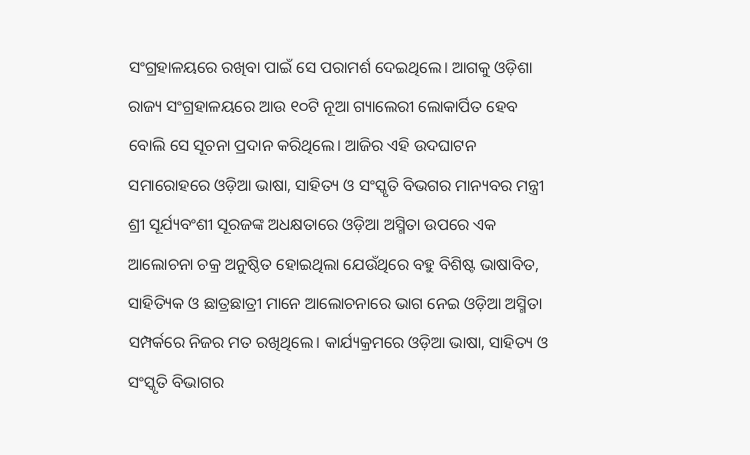ସଂଗ୍ରହାଳୟରେ ରଖିବା ପାଇଁ ସେ ପରାମର୍ଶ ଦେଇଥିଲେ। ଆଗକୁ ଓଡ଼ିଶା ରାଜ୍ୟ ସଂଗ୍ରହାଳୟରେ ଆଉ ୧୦ଟି ନୂଆ ଗ୍ୟାଲେରୀ ଲୋକାର୍ପିତ ହେବ ବୋଲି ସେ ସୂଚନା ପ୍ରଦାନ କରିଥିଲେ। ଆଜିର ଏହି ଉଦଘାଟନ ସମାରୋହରେ ଓଡ଼ିଆ ଭାଷା, ସାହିତ୍ୟ ଓ ସଂସ୍କୃତି ବିଭଗର ମାନ୍ୟବର ମନ୍ତ୍ରୀ ଶ୍ରୀ ସୂର୍ଯ୍ୟବଂଶୀ ସୂରଜଙ୍କ ଅଧକ୍ଷତାରେ ଓଡ଼ିଆ ଅସ୍ମିତା ଉପରେ ଏକ ଆଲୋଚନା ଚକ୍ର ଅନୁଷ୍ଠିତ ହୋଇଥିଲା ଯେଉଁଥିରେ ବହୁ ବିଶିଷ୍ଟ ଭାଷାବିତ, ସାହିତ୍ୟିକ ଓ ଛାତ୍ରଛାତ୍ରୀ ମାନେ ଆଲୋଚନାରେ ଭାଗ ନେଇ ଓଡ଼ିଆ ଅସ୍ମିତା ସମ୍ପର୍କରେ ନିଜର ମତ ରଖିଥିଲେ। କାର୍ଯ୍ୟକ୍ରମରେ ଓଡ଼ିଆ ଭାଷା, ସାହିତ୍ୟ ଓ ସଂସ୍କୃତି ବିଭାଗର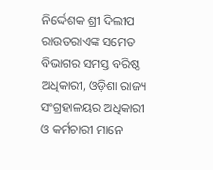ନିର୍ଦ୍ଦେଶକ ଶ୍ରୀ ଦିଲୀପ ରାଉତରାଏଙ୍କ ସମେତ ବିଭାଗର ସମସ୍ତ ବରିଷ୍ଠ ଅଧିକାରୀ, ଓଡ଼ିଶା ରାଜ୍ୟ ସଂଗ୍ରହାଳୟର ଅଧିକାରୀ ଓ କର୍ମଚାରୀ ମାନେ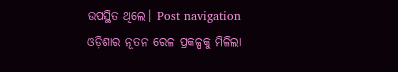ଉପସ୍ଥିତ ଥିଲେ। Post navigation ଓଡ଼ିଶାର ନୂତନ ରେଳ ପ୍ରକଳ୍ପକୁ ମିଳିଲା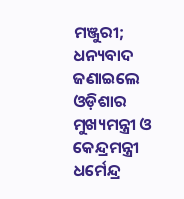ମଞ୍ଜୁରୀ; ଧନ୍ୟବାଦ ଜଣାଇଲେ ଓଡ଼ିଶାର ମୁଖ୍ୟମନ୍ତ୍ରୀ ଓ କେନ୍ଦ୍ରମନ୍ତ୍ରୀ ଧର୍ମେନ୍ଦ୍ର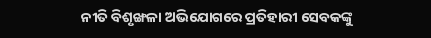ନୀତି ବିଶୃଙ୍ଖଳା ଅଭିଯୋଗରେ ପ୍ରତିହାରୀ ସେବକଙ୍କୁ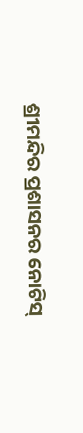ଶ୍ରୀମନ୍ଦିର ପ୍ରଶାସନର ନୋଟିସ୍